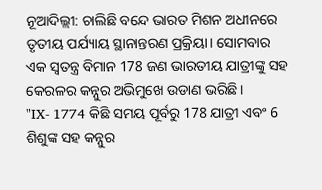ନୂଆଦିଲ୍ଲୀ: ଚାଲିଛି ବନ୍ଦେ ଭାରତ ମିଶନ ଅଧୀନରେ ତୃତୀୟ ପର୍ଯ୍ୟାୟ ସ୍ଥାନାନ୍ତରଣ ପ୍ରକ୍ରିୟା। ସୋମବାର ଏକ ସ୍ବତନ୍ତ୍ର ବିମାନ 178 ଜଣ ଭାରତୀୟ ଯାତ୍ରୀଙ୍କୁ ସହ କେରଳର କନ୍ନୁର ଅଭିମୁଖେ ଉଡାଣ ଭରିଛି।
"IX- 1774 କିଛି ସମୟ ପୂର୍ବରୁ 178 ଯାତ୍ରୀ ଏବଂ 6 ଶିଶୁଙ୍କ ସହ କନ୍ନୁର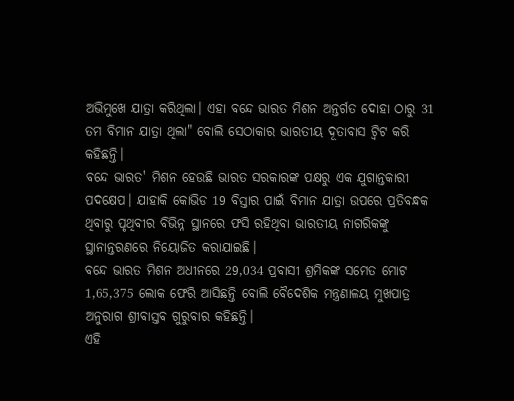ଅଭିମୁଖେ ଯାତ୍ରା କରିଥିଲା। ଏହା ବନ୍ଦେ ଭାରତ ମିଶନ ଅନ୍ତର୍ଗତ ଦୋହା ଠାରୁ 31 ତମ ବିମାନ ଯାତ୍ରା ଥିଲା" ବୋଲି ସେଠାକାର ଭାରତୀୟ ଦୂତାବାସ ଟ୍ବିଟ କରି କହିଛନ୍ତି।
ବନ୍ଦେ ଭାରତ' ମିଶନ ହେଉଛି ଭାରତ ସରକାରଙ୍କ ପକ୍ଷରୁ ଏକ ଯୁଗାନ୍ତକାରୀ ପଦକ୍ଷେପ। ଯାହାକି କୋଭିଡ 19 ବିସ୍ତାର ପାଇଁ ବିମାନ ଯାତ୍ରା ଉପରେ ପ୍ରତିବନ୍ଧକ ଥିବାରୁ ପୃଥିବୀର ବିଭିନ୍ନ ସ୍ଥାନରେ ଫସି ରହିଥିବା ଭାରତୀୟ ନାଗରିକଙ୍କୁ ସ୍ଥାନାନ୍ତରଣରେ ନିୟୋଜିତ କରାଯାଇଛି।
ବନ୍ଦେ ଭାରତ ମିଶନ ଅଧୀନରେ 29,034 ପ୍ରବାସୀ ଶ୍ରମିକଙ୍କ ସମେତ ମୋଟ 1,65,375 ଲୋକ ଫେରି ଆସିଛନ୍ତି ବୋଲି ବୈଦେଶିକ ମନ୍ତ୍ରଣାଳୟ ମୁଖପାତ୍ର ଅନୁରାଗ ଶ୍ରୀବାସ୍ତବ ଗୁରୁବାର କହିଛନ୍ତି।
ଏହି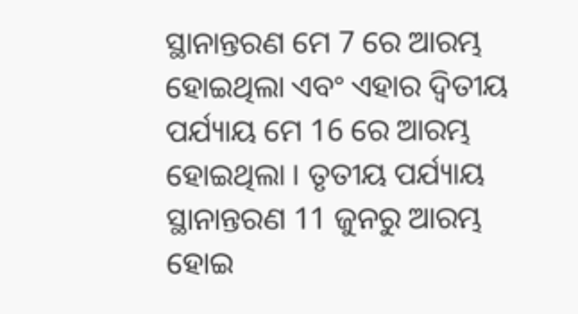ସ୍ଥାନାନ୍ତରଣ ମେ 7 ରେ ଆରମ୍ଭ ହୋଇଥିଲା ଏବଂ ଏହାର ଦ୍ୱିତୀୟ ପର୍ଯ୍ୟାୟ ମେ 16 ରେ ଆରମ୍ଭ ହୋଇଥିଲା । ତୃତୀୟ ପର୍ଯ୍ୟାୟ ସ୍ଥାନାନ୍ତରଣ 11 ଜୁନରୁ ଆରମ୍ଭ ହୋଇ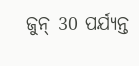ଜୁନ୍ 30 ପର୍ଯ୍ୟନ୍ତ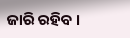ଜାରି ରହିବ ।